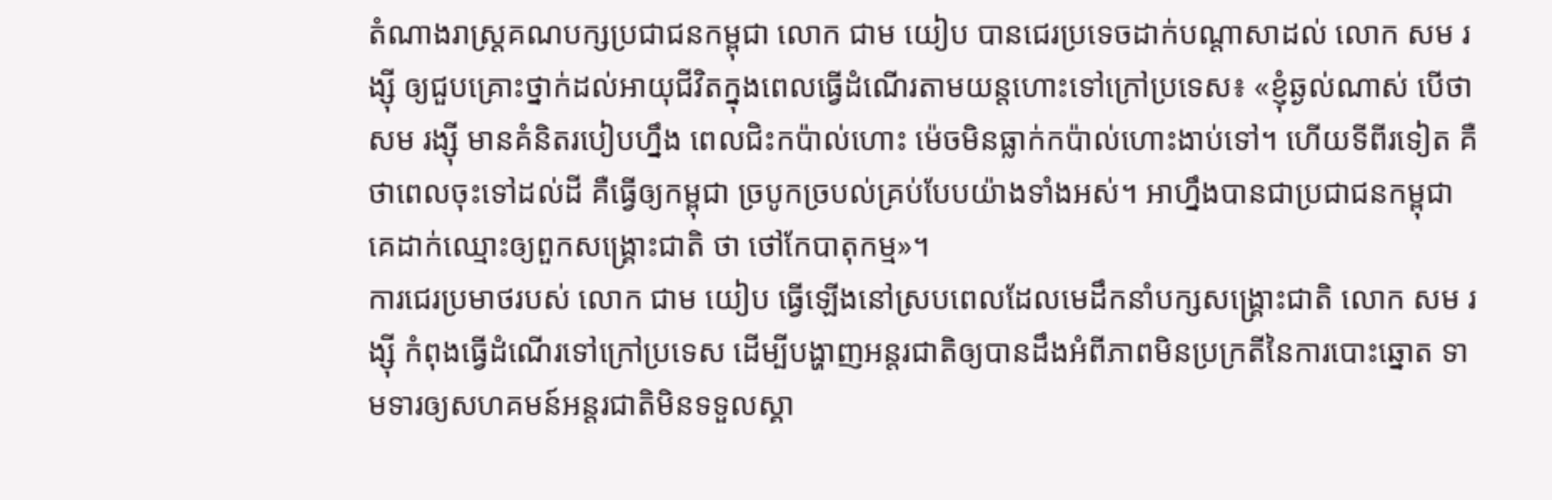តំណាងរាស្ត្រគណបក្សប្រជាជនកម្ពុជា លោក ជាម យៀប បានជេរប្រទេចដាក់បណ្ដាសាដល់ លោក សម រង្ស៊ី ឲ្យជួបគ្រោះថ្នាក់ដល់អាយុជីវិតក្នុងពេលធ្វើដំណើរតាមយន្តហោះទៅក្រៅប្រទេស៖ «ខ្ញុំឆ្ងល់ណាស់ បើថា សម រង្ស៊ី មានគំនិតរបៀបហ្នឹង ពេលជិះកប៉ាល់ហោះ ម៉េចមិនធ្លាក់កប៉ាល់ហោះងាប់ទៅ។ ហើយទីពីរទៀត គឺថាពេលចុះទៅដល់ដី គឺធ្វើឲ្យកម្ពុជា ច្របូកច្របល់គ្រប់បែបយ៉ាងទាំងអស់។ អាហ្នឹងបានជាប្រជាជនកម្ពុជា គេដាក់ឈ្មោះឲ្យពួកសង្គ្រោះជាតិ ថា ថៅកែបាតុកម្ម»។
ការជេរប្រមាថរបស់ លោក ជាម យៀប ធ្វើឡើងនៅស្របពេលដែលមេដឹកនាំបក្សសង្គ្រោះជាតិ លោក សម រង្ស៊ី កំពុងធ្វើដំណើរទៅក្រៅប្រទេស ដើម្បីបង្ហាញអន្តរជាតិឲ្យបានដឹងអំពីភាពមិនប្រក្រតីនៃការបោះឆ្នោត ទាមទារឲ្យសហគមន៍អន្តរជាតិមិនទទួលស្គា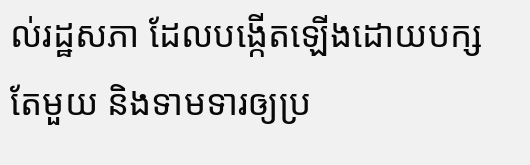ល់រដ្ឋសភា ដែលបង្កើតឡើងដោយបក្សតែមួយ និងទាមទារឲ្យប្រ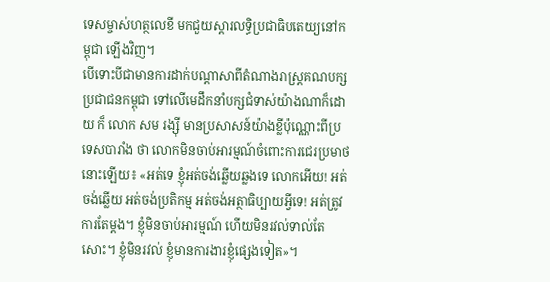ទេសម្ចាស់ហត្ថលេខី មកជួយស្ដារលទ្ធិប្រជាធិបតេយ្យនៅកម្ពុជា ឡើងវិញ។
បើទោះបីជាមានការដាក់បណ្ដាសាពីតំណាងរាស្ត្រគណបក្សប្រជាជនកម្ពុជា ទៅលើមេដឹកនាំបក្សជំទាស់យ៉ាងណាក៏ដោយ ក៏ លោក សម រង្ស៊ី មានប្រសាសន៍យ៉ាងខ្លីប៉ុណ្ណោះពីប្រទេសបារាំង ថា លោកមិនចាប់អារម្មណ៍ចំពោះការជេរប្រមាថនោះឡើយ៖ «អត់ទេ ខ្ញុំអត់ចង់ឆ្លើយឆ្លងទេ លោកអើយ! អត់ចង់ឆ្លើយ អត់ចង់ប្រតិកម្ម អត់ចង់អត្ថាធិប្បាយអ្វីទេ! អត់ត្រូវការតែម្តង។ ខ្ញុំមិនចាប់អារម្មណ៍ ហើយមិនរវល់ទាល់តែសោះ។ ខ្ញុំមិនរវល់ ខ្ញុំមានការងារខ្ញុំផ្សេងទៀត»។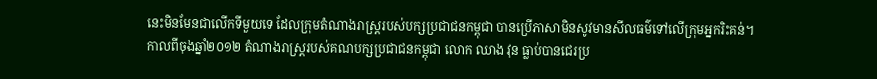នេះមិនមែនជាលើកទីមួយទេ ដែលក្រុមតំណាងរាស្ត្ររបស់បក្សប្រជាជនកម្ពុជា បានប្រើភាសាមិនសូវមានសីលធម៌ទៅលើក្រុមអ្នករិះគន់។
កាលពីចុងឆ្នាំ២០១២ តំណាងរាស្ត្ររបស់គណបក្សប្រជាជនកម្ពុជា លោក ឈាង វុន ធ្លាប់បានជេរប្រ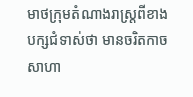មាថក្រុមតំណាងរាស្ត្រពីខាងបក្សជំទាស់ថា មានចរិតកាចសាហា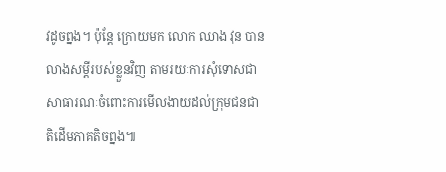វដូចព្នង។ ប៉ុន្តែ ក្រោយមក លោក ឈាង វុន បានលាងសម្ដីរបស់ខ្លួនវិញ តាមរយៈការសុំទោសជាសាធារណៈចំពោះការមើលងាយដល់ក្រុមជនជាតិដើមភាគតិចព្នង៕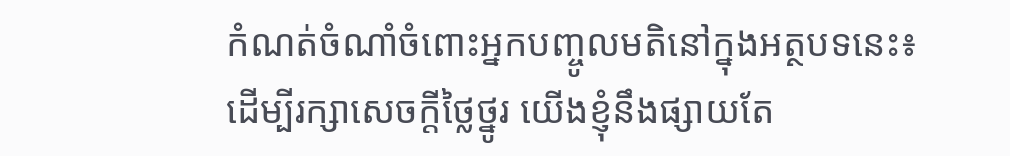កំណត់ចំណាំចំពោះអ្នកបញ្ចូលមតិនៅក្នុងអត្ថបទនេះ៖
ដើម្បីរក្សាសេចក្ដីថ្លៃថ្នូរ យើងខ្ញុំនឹងផ្សាយតែ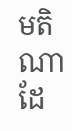មតិណា ដែ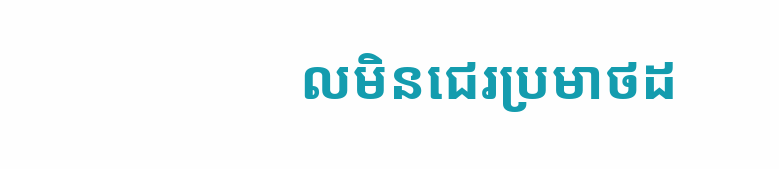លមិនជេរប្រមាថដ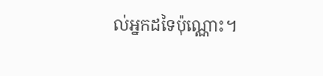ល់អ្នកដទៃប៉ុណ្ណោះ។